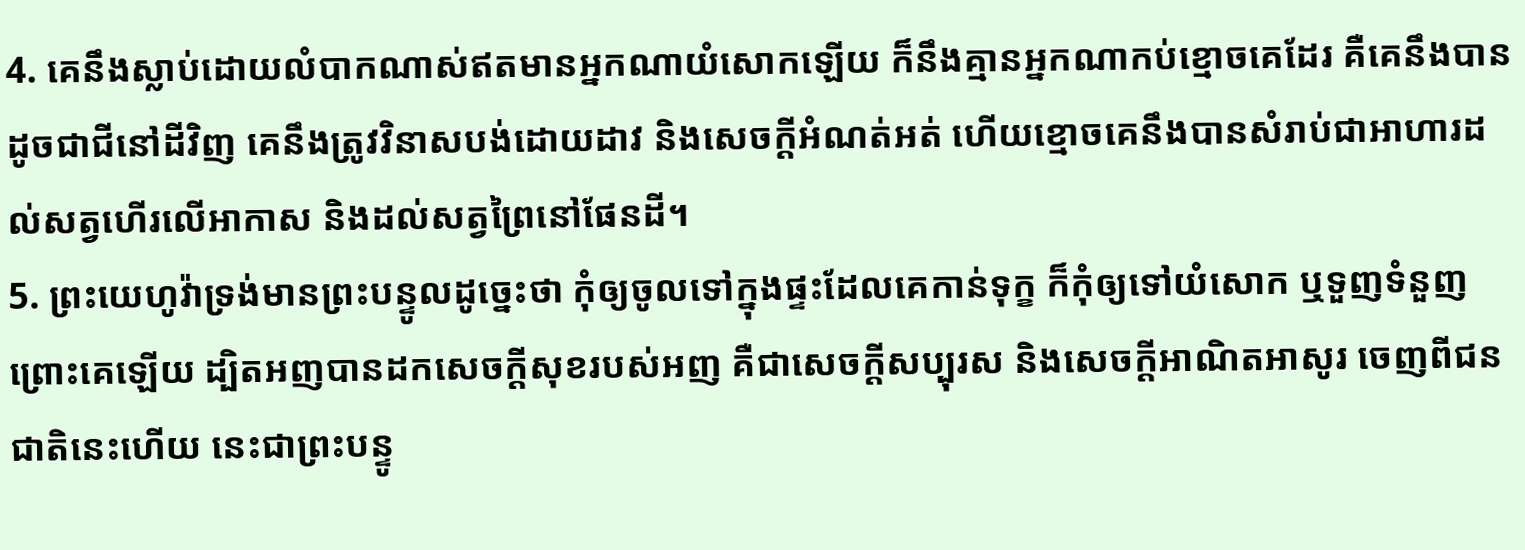4. គេនឹងស្លាប់ដោយលំបាកណាស់ឥតមានអ្នកណាយំសោកឡើយ ក៏នឹងគ្មានអ្នកណាកប់ខ្មោចគេដែរ គឺគេនឹងបានដូចជាជីនៅដីវិញ គេនឹងត្រូវវិនាសបង់ដោយដាវ និងសេចក្តីអំណត់អត់ ហើយខ្មោចគេនឹងបានសំរាប់ជាអាហារដល់សត្វហើរលើអាកាស និងដល់សត្វព្រៃនៅផែនដី។
5. ព្រះយេហូវ៉ាទ្រង់មានព្រះបន្ទូលដូច្នេះថា កុំឲ្យចូលទៅក្នុងផ្ទះដែលគេកាន់ទុក្ខ ក៏កុំឲ្យទៅយំសោក ឬទួញទំនួញព្រោះគេឡើយ ដ្បិតអញបានដកសេចក្តីសុខរបស់អញ គឺជាសេចក្តីសប្បុរស និងសេចក្តីអាណិតអាសូរ ចេញពីជនជាតិនេះហើយ នេះជាព្រះបន្ទូ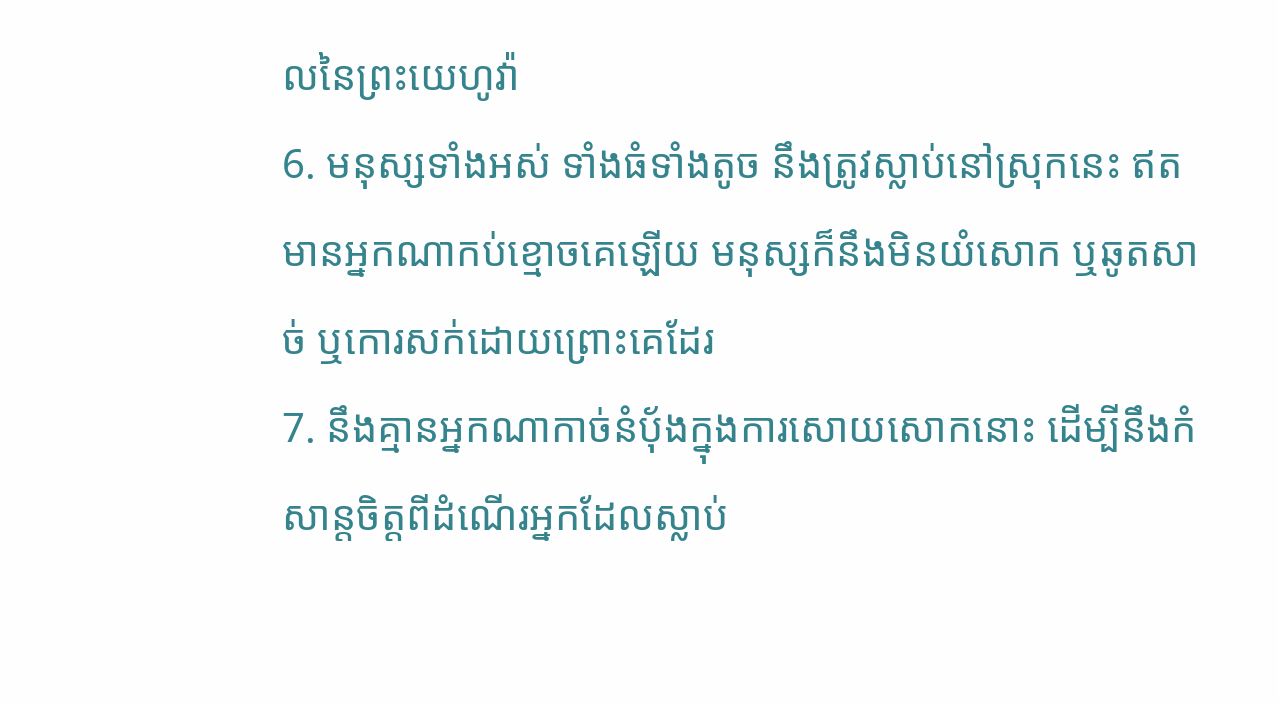លនៃព្រះយេហូវ៉ា
6. មនុស្សទាំងអស់ ទាំងធំទាំងតូច នឹងត្រូវស្លាប់នៅស្រុកនេះ ឥតមានអ្នកណាកប់ខ្មោចគេឡើយ មនុស្សក៏នឹងមិនយំសោក ឬឆូតសាច់ ឬកោរសក់ដោយព្រោះគេដែរ
7. នឹងគ្មានអ្នកណាកាច់នំបុ័ងក្នុងការសោយសោកនោះ ដើម្បីនឹងកំសាន្តចិត្តពីដំណើរអ្នកដែលស្លាប់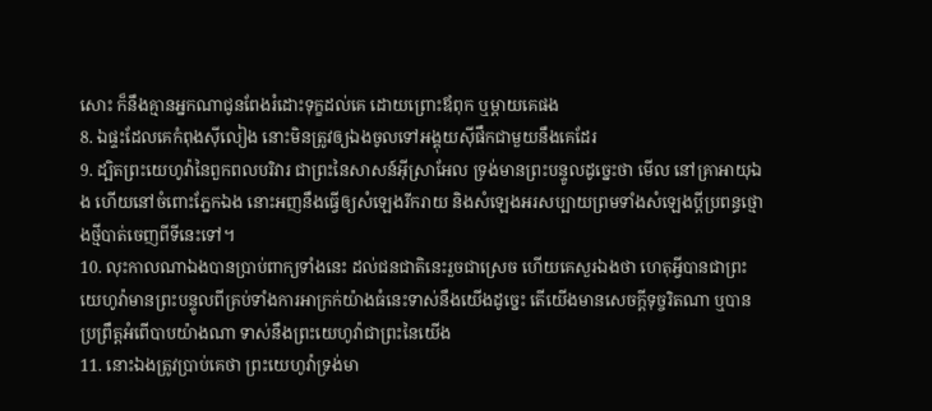សោះ ក៏នឹងគ្មានអ្នកណាជូនពែងរំដោះទុក្ខដល់គេ ដោយព្រោះឪពុក ឬម្តាយគេផង
8. ឯផ្ទះដែលគេកំពុងស៊ីលៀង នោះមិនត្រូវឲ្យឯងចូលទៅអង្គុយស៊ីផឹកជាមួយនឹងគេដែរ
9. ដ្បិតព្រះយេហូវ៉ានៃពួកពលបរិវារ ជាព្រះនៃសាសន៍អ៊ីស្រាអែល ទ្រង់មានព្រះបន្ទូលដូច្នេះថា មើល នៅគ្រាអាយុឯង ហើយនៅចំពោះភ្នែកឯង នោះអញនឹងធ្វើឲ្យសំឡេងរីករាយ និងសំឡេងអរសប្បាយព្រមទាំងសំឡេងប្ដីប្រពន្ធថ្មោងថ្មីបាត់ចេញពីទីនេះទៅ។
10. លុះកាលណាឯងបានប្រាប់ពាក្យទាំងនេះ ដល់ជនជាតិនេះរួចជាស្រេច ហើយគេសួរឯងថា ហេតុអ្វីបានជាព្រះយេហូវ៉ាមានព្រះបន្ទូលពីគ្រប់ទាំងការអាក្រក់យ៉ាងធំនេះទាស់នឹងយើងដូច្នេះ តើយើងមានសេចក្តីទុច្ចរិតណា ឬបានប្រព្រឹត្តអំពើបាបយ៉ាងណា ទាស់នឹងព្រះយេហូវ៉ាជាព្រះនៃយើង
11. នោះឯងត្រូវប្រាប់គេថា ព្រះយេហូវ៉ាទ្រង់មា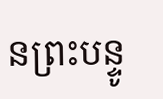នព្រះបន្ទូ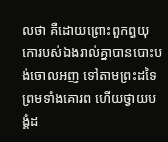លថា គឺដោយព្រោះពួកព្ធយុកោរបស់ឯងរាល់គ្នាបានបោះបង់ចោលអញ ទៅតាមព្រះដទៃ ព្រមទាំងគោរព ហើយថ្វាយបង្គំដ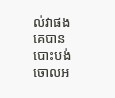ល់វាផង គេបានបោះបង់ចោលអ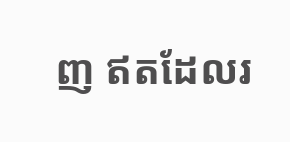ញ ឥតដែលរ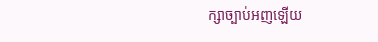ក្សាច្បាប់អញឡើយ